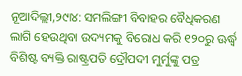ନୂଆଦିଲ୍ଲୀ,୨୯ା୪: ସମଲିଙ୍ଗୀ ବିବାହର ବୈଧିକରଣ ଲାଗି ହେଉଥିବା ଉଦ୍ୟମକୁ ବିରୋଧ କରି ୧୨୦ରୁ ଊର୍ଦ୍ଧ୍ୱ ବିଶିଷ୍ଟ ବ୍ୟକ୍ତି ରାଷ୍ଟ୍ରପତି ଦ୍ରୌପଦୀ ମୁର୍ମୁଙ୍କୁ ପତ୍ର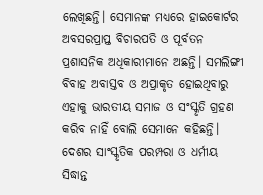ଲେଖିଛନ୍ତି। ସେମାନଙ୍କ ମଧ୍ୟରେ ହାଇକୋର୍ଟର ଅବସରପ୍ରାପ୍ତ ବିଚାରପତି ଓ ପୂର୍ବତନ ପ୍ରଶାସନିକ ଅଧିକାରୀମାନେ ଅଛନ୍ତି। ସମଲିଙ୍ଗୀ ବିବାହ ଅବାସ୍ତବ ଓ ଅପ୍ରାକୃତ ହୋଇଥିବାରୁ ଏହାକୁ ଭାରତୀୟ ସମାଜ ଓ ସଂସ୍କୃତି ଗ୍ରହଣ କରିବ ନାହିଁ ବୋଲି ସେମାନେ କହିଛନ୍ତି। ଦେଶର ସାଂସ୍କୃତିକ ପରମ୍ପରା ଓ ଧର୍ମୀୟ ସିଦ୍ଧାନ୍ତ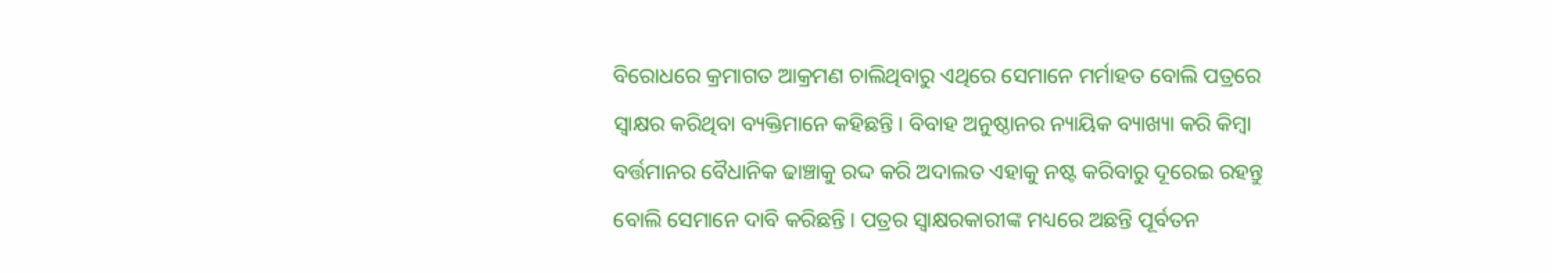ବିରୋଧରେ କ୍ରମାଗତ ଆକ୍ରମଣ ଚାଲିଥିବାରୁ ଏଥିରେ ସେମାନେ ମର୍ମାହତ ବୋଲି ପତ୍ରରେ ସ୍ବାକ୍ଷର କରିଥିବା ବ୍ୟକ୍ତିମାନେ କହିଛନ୍ତି। ବିବାହ ଅନୁଷ୍ଠାନର ନ୍ୟାୟିକ ବ୍ୟାଖ୍ୟା କରି କିମ୍ବା ବର୍ତ୍ତମାନର ବୈଧାନିକ ଢାଞ୍ଚାକୁ ରଦ୍ଦ କରି ଅଦାଲତ ଏହାକୁ ନଷ୍ଟ କରିବାରୁ ଦୂରେଇ ରହନ୍ତୁ ବୋଲି ସେମାନେ ଦାବି କରିଛନ୍ତି। ପତ୍ରର ସ୍ବାକ୍ଷରକାରୀଙ୍କ ମଧ୍ୟରେ ଅଛନ୍ତି ପୂର୍ବତନ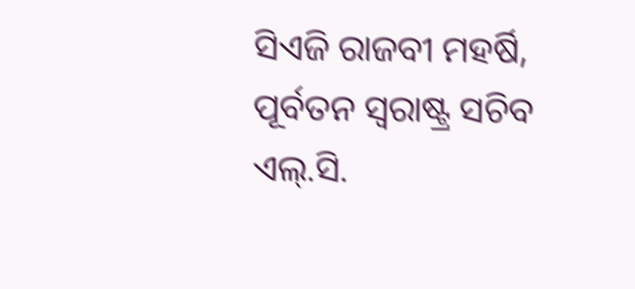ସିଏଜି ରାଜବୀ ମହର୍ଷି, ପୂର୍ବତନ ସ୍ବରାଷ୍ଟ୍ର ସଚିବ ଏଲ୍.ସି.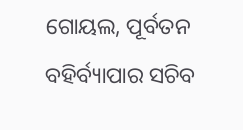ଗୋୟଲ, ପୂର୍ବତନ ବହିର୍ବ୍ୟାପାର ସଚିବ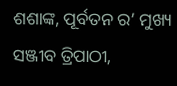ଶଶାଙ୍କ, ପୂର୍ବତନ ର’ ମୁଖ୍ୟ ସଞ୍ଜୀବ ତ୍ରିପାଠୀ,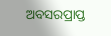ଅବସରପ୍ରାପ୍ତ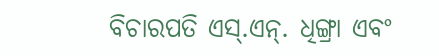ବିଚାରପତି ଏସ୍.ଏନ୍. ଧିଙ୍ଗ୍ରା ଏବଂ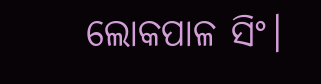ଲୋକପାଳ ସିଂ।